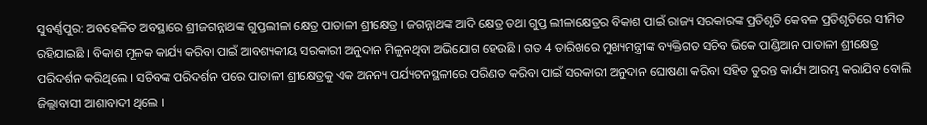ସୁବର୍ଣ୍ଣପୁର: ଅବହେଳିତ ଅବସ୍ଥାରେ ଶ୍ରୀଜଗନ୍ନାଥଙ୍କ ଗୁପ୍ତଲୀଳା କ୍ଷେତ୍ର ପାତାଳୀ ଶ୍ରୀକ୍ଷେତ୍ର । ଜଗନ୍ନାଥଙ୍କ ଆଦି କ୍ଷେତ୍ର ତଥା ଗୁପ୍ତ ଲୀଳାକ୍ଷେତ୍ରର ବିକାଶ ପାଇଁ ରାଜ୍ୟ ସରକାରଙ୍କ ପ୍ରତିଶୃତି କେବଳ ପ୍ରତିଶୃତିରେ ସୀମିତ ରହିଯାଇଛି । ବିକାଶ ମୂଳକ କାର୍ଯ୍ୟ କରିବା ପାଇଁ ଆବଶ୍ୟକୀୟ ସରକାରୀ ଅନୁଦାନ ମିଳୁନଥିବା ଅଭିଯୋଗ ହେଉଛି । ଗତ 4 ତାରିଖରେ ମୁଖ୍ୟମନ୍ତ୍ରୀଙ୍କ ବ୍ୟକ୍ତିଗତ ସଚିବ ଭିକେ ପାଣ୍ଡିଆନ ପାତାଳୀ ଶ୍ରୀକ୍ଷେତ୍ର ପରିଦର୍ଶନ କରିଥିଲେ । ସଚିବଙ୍କ ପରିଦର୍ଶନ ପରେ ପାତାଳୀ ଶ୍ରୀକ୍ଷେତ୍ରକୁ ଏକ ଅନନ୍ୟ ପର୍ଯ୍ୟଟନସ୍ଥଳୀରେ ପରିଣତ କରିବା ପାଇଁ ସରକାରୀ ଅନୁଦାନ ଘୋଷଣା କରିବା ସହିତ ତୁରନ୍ତ କାର୍ଯ୍ୟ ଆରମ୍ଭ କରାଯିବ ବୋଲି ଜିଲ୍ଲାବାସୀ ଆଶାବାଦୀ ଥିଲେ ।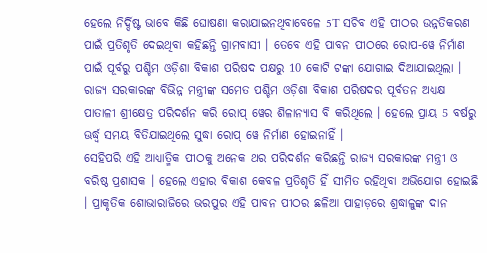ହେଲେ ନିର୍ଦ୍ଦିଷ୍ଟ ଭାବେ କିଛି ଘୋଷଣା କରାଯାଇନଥିବାବେଳେ 5T ସଚିବ ଏହି ପୀଠର ଉନ୍ନତିକରଣ ପାଇଁ ପ୍ରତିଶୃତି ଦେଇଥିବା କହିଛନ୍ତି ଗ୍ରାମବାସୀ । ତେବେ ଏହି ପାବନ ପୀଠରେ ରୋପ-ୱେ ନିର୍ମାଣ ପାଇଁ ପୂର୍ବରୁ ପଶ୍ଚିମ ଓଡ଼ିଶା ବିକାଶ ପରିଷଦ ପକ୍ଷରୁ 10 କୋଟି ଟଙ୍କା ଯୋଗାଇ ଦିଆଯାଇଥିଲା । ରାଜ୍ୟ ସରକାରଙ୍କ ବିଭିନ୍ନ ମନ୍ତ୍ରୀଙ୍କ ସମେତ ପଶ୍ଚିମ ଓଡ଼ିଶା ବିକାଶ ପରିଷଦର ପୂର୍ବତନ ଅଧ୍ୟକ୍ଷ ପାତାଳୀ ଶ୍ରୀକ୍ଷେତ୍ର ପରିଦର୍ଶନ କରି ରୋପ୍ ୱେର ଶିଳାନ୍ୟାସ ବି କରିଥିଲେ । ହେଲେ ପ୍ରାୟ 5 ବର୍ଷରୁ ଊର୍ଦ୍ଧ୍ବ ସମୟ ବିତିଯାଇଥିଲେ ସୁଦ୍ଧା ରୋପ୍ ୱେ ନିର୍ମାଣ ହୋଇନାହିଁ ।
ସେହିପରି ଏହି ଆଧ୍ୟାତ୍ମିକ ପୀଠକୁ ଅନେକ ଥର ପରିଦର୍ଶନ କରିଛନ୍ତି ରାଜ୍ୟ ସରକାରଙ୍କ ମନ୍ତ୍ରୀ ଓ ବରିଷ୍ଠ ପ୍ରଶାସକ । ହେଲେ ଏହାର ବିକାଶ କେବଳ ପ୍ରତିଶୃତି ହିଁ ସୀମିତ ରହିଥିବା ଅଭିଯୋଗ ହୋଇଛି । ପ୍ରାକୃତିକ ଶୋଭାରାଜିରେ ଭରପୁର ଏହି ପାବନ ପୀଠର ଛଳିଆ ପାହାଡ଼ରେ ଶ୍ରଦ୍ଧାଳୁଙ୍କ ଦାନ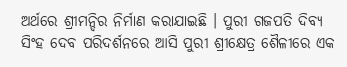ଅର୍ଥରେ ଶ୍ରୀମନ୍ଦିର ନିର୍ମାଣ କରାଯାଇଛି । ପୁରୀ ଗଜପତି ଦିବ୍ୟ ସିଂହ ଦେବ ପରିଦର୍ଶନରେ ଆସି ପୁରୀ ଶ୍ରୀକ୍ଷେତ୍ର ଶୈଳୀରେ ଏକ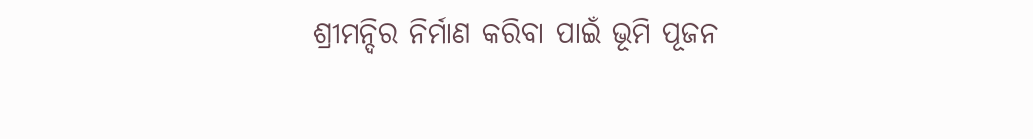ଶ୍ରୀମନ୍ଦିର ନିର୍ମାଣ କରିବା ପାଇଁ ଭୂମି ପୂଜନ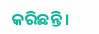କରିଛନ୍ତି ।